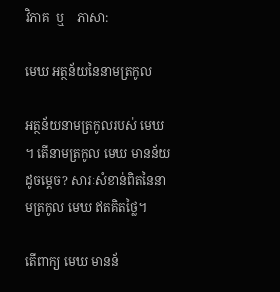វិភាគ  ឬ    ភាសា:

មេឃ អត្ថន័យនៃនាមត្រកូល

អត្ថន័យនាមត្រកូលរបស់ មេឃ ។ តើនាមត្រកូល មេឃ មានន័យដូចម្តេច? សារៈសំខាន់ពិតនៃនាមត្រកូល មេឃ ឥតគិតថ្លៃ។

តើពាក្យ មេឃ មានន័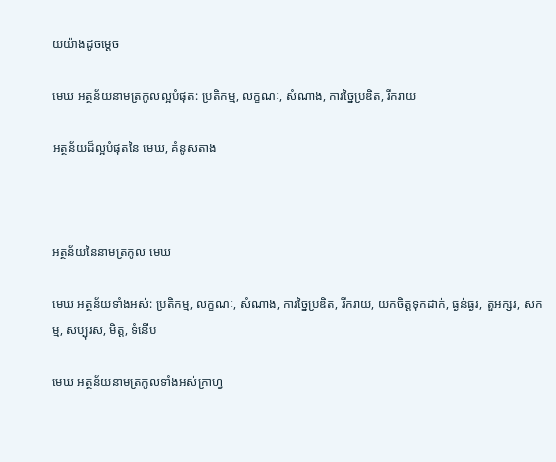យយ៉ាងដូចម្ដេច

មេឃ អត្ថន័យនាមត្រកូលល្អបំផុត: ប្រតិកម្ម, លក្ខណៈ, សំណាង, ការច្នៃប្រឌិត, រីករាយ

អត្ថន័យដ៏ល្អបំផុតនៃ មេឃ, គំនូសតាង



អត្ថន័យនៃនាមត្រកូល មេឃ

មេឃ អត្ថន័យទាំងអស់: ប្រតិកម្ម, លក្ខណៈ, សំណាង, ការច្នៃប្រឌិត, រីករាយ, យកចិត្តទុកដាក់, ធ្ងន់ធ្ងរ, តួអក្សរ, សកម្ម, សប្បុរស, មិត្ត, ទំនើប

មេឃ អត្ថន័យនាមត្រកូលទាំងអស់ក្រាហ្វ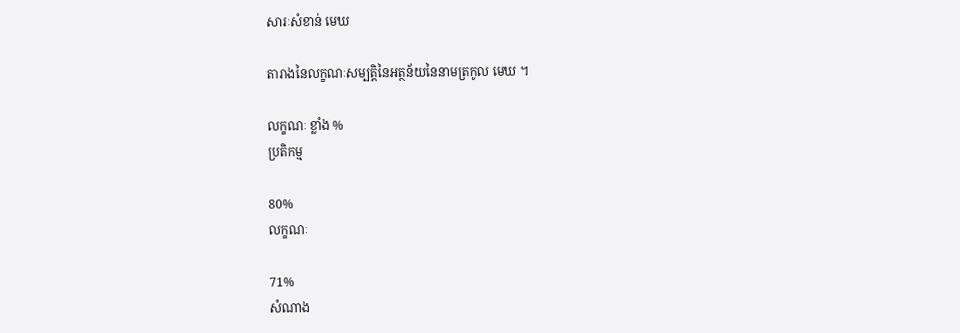សារៈសំខាន់ មេឃ

តារាងនៃលក្ខណៈសម្បត្តិនៃអត្ថន័យនៃនាមត្រកូល មេឃ ។

លក្ខណៈ ខ្លាំង %
ប្រតិកម្ម

80%
លក្ខណៈ

71%
សំណាង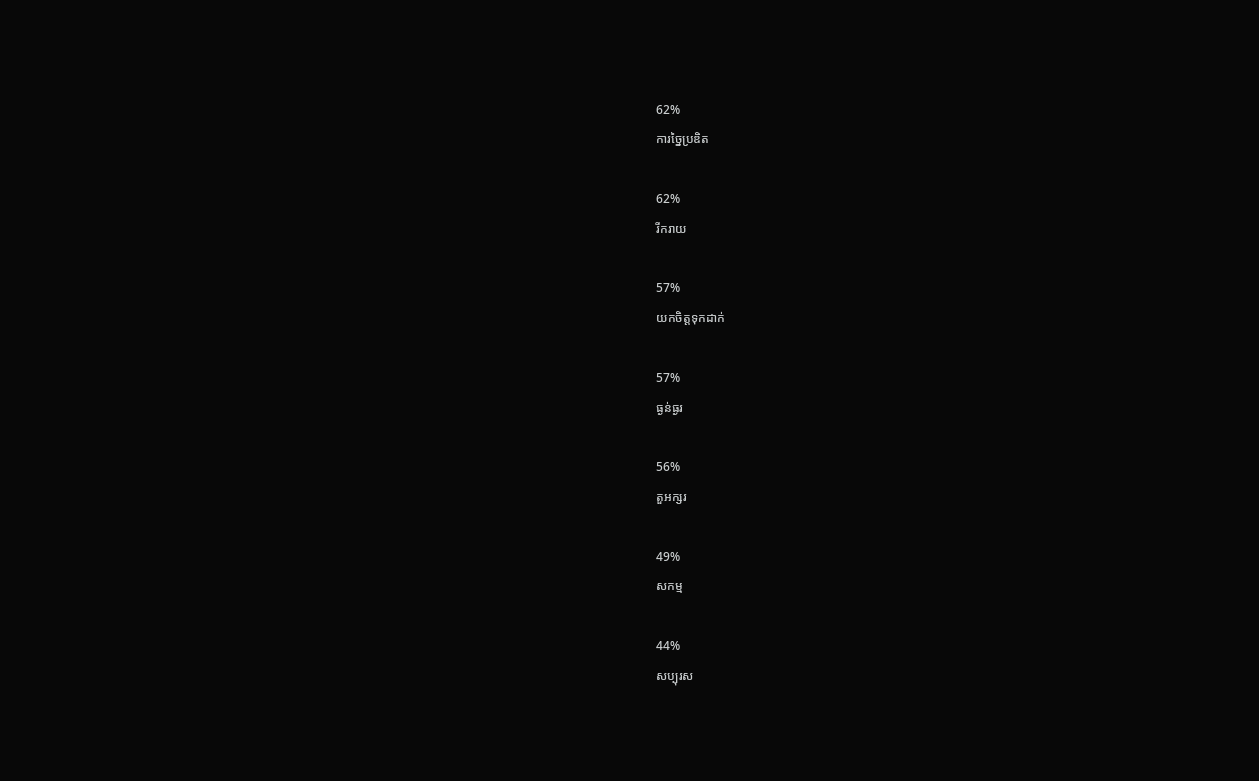62%
ការច្នៃប្រឌិត

62%
រីករាយ

57%
យកចិត្តទុកដាក់

57%
ធ្ងន់ធ្ងរ

56%
តួអក្សរ

49%
សកម្ម

44%
សប្បុរស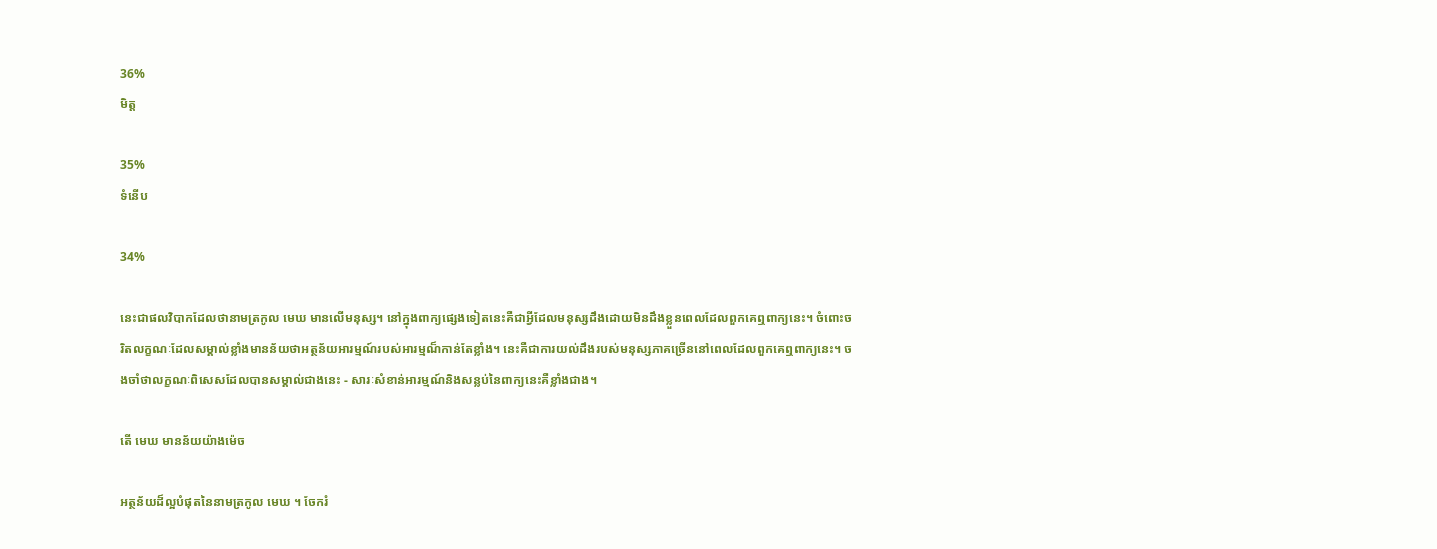36%
មិត្ត

35%
ទំនើប

34%

នេះជាផលវិបាកដែលថានាមត្រកូល មេឃ មានលើមនុស្ស។ នៅក្នុងពាក្យផ្សេងទៀតនេះគឺជាអ្វីដែលមនុស្សដឹងដោយមិនដឹងខ្លួនពេលដែលពួកគេឮពាក្យនេះ។ ចំពោះចរិតលក្ខណៈដែលសម្គាល់ខ្លាំងមានន័យថាអត្ថន័យអារម្មណ៍របស់អារម្មណ៏កាន់តែខ្លាំង។ នេះគឺជាការយល់ដឹងរបស់មនុស្សភាគច្រើននៅពេលដែលពួកគេឮពាក្យនេះ។ ចងចាំថាលក្ខណៈពិសេសដែលបានសម្គាល់ជាងនេះ - សារៈសំខាន់អារម្មណ៍និងសន្លប់នៃពាក្យនេះគឺខ្លាំងជាង។

តើ មេឃ មានន័យយ៉ាងម៉េច

អត្ថន័យដ៏ល្អបំផុតនៃនាមត្រកូល មេឃ ។ ចែករំ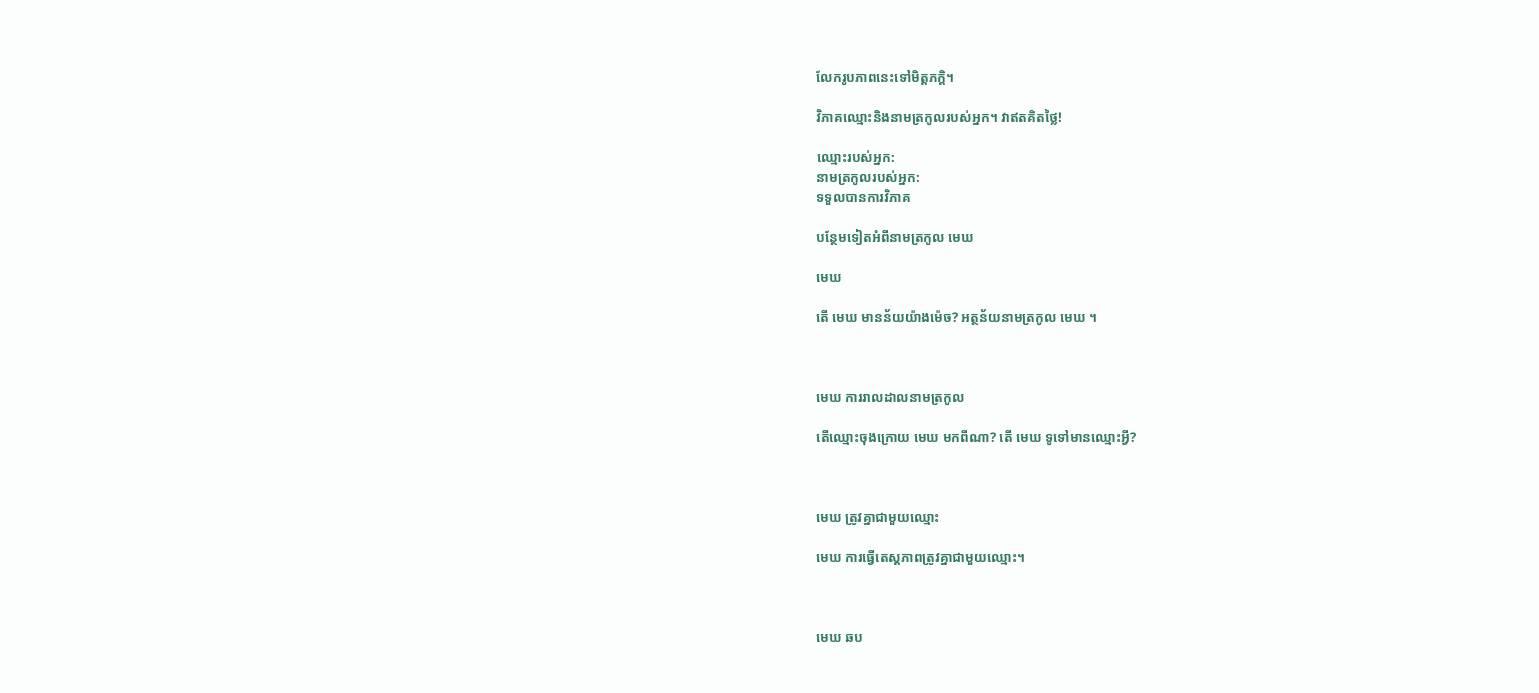លែករូបភាពនេះទៅមិត្តភក្តិ។

វិភាគឈ្មោះនិងនាមត្រកូលរបស់អ្នក។ វាឥតគិតថ្លៃ!

ឈ្មោះរបស់អ្នក:
នាមត្រកូលរបស់អ្នក:
ទទួលបានការវិភាគ

បន្ថែមទៀតអំពីនាមត្រកូល មេឃ

មេឃ

តើ មេឃ មានន័យយ៉ាងម៉េច? អត្ថន័យនាមត្រកូល មេឃ ។



មេឃ ការរាលដាលនាមត្រកូល

តើឈ្មោះចុងក្រោយ មេឃ មកពីណា? តើ មេឃ ទូទៅមានឈ្មោះអ្វី?



មេឃ ត្រូវគ្នាជាមួយឈ្មោះ

មេឃ ការធ្វើតេស្តភាពត្រូវគ្នាជាមួយឈ្មោះ។



មេឃ ឆប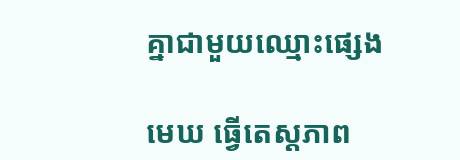គ្នាជាមួយឈ្មោះផ្សេង

មេឃ ធ្វើតេស្តភាព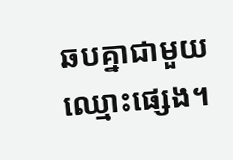ឆបគ្នាជាមួយឈ្មោះផ្សេង។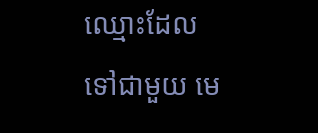ឈ្មោះដែលទៅជាមួយ មេ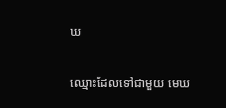ឃ

ឈ្មោះដែលទៅជាមួយ មេឃ